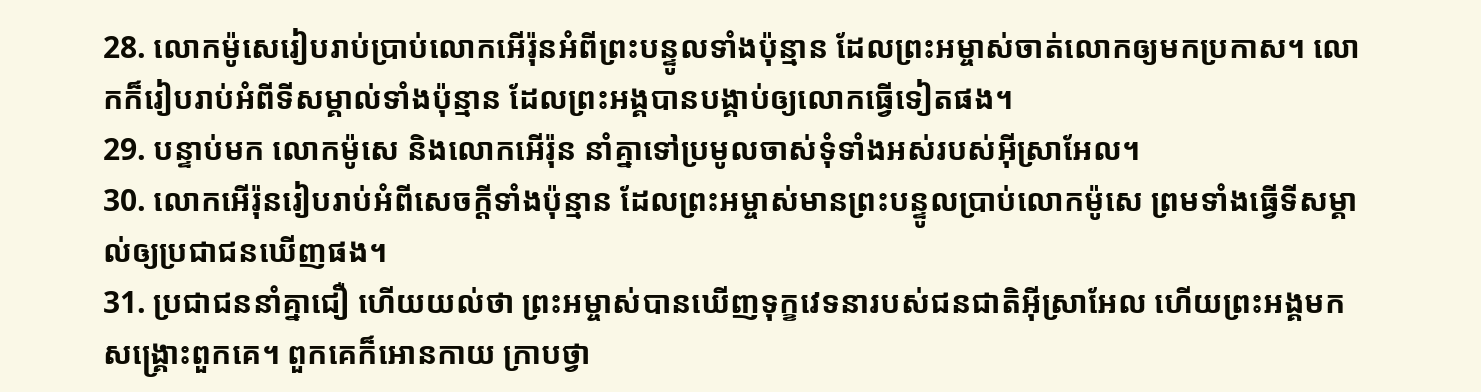28. លោកម៉ូសេរៀបរាប់ប្រាប់លោកអើរ៉ុនអំពីព្រះបន្ទូលទាំងប៉ុន្មាន ដែលព្រះអម្ចាស់ចាត់លោកឲ្យមកប្រកាស។ លោកក៏រៀបរាប់អំពីទីសម្គាល់ទាំងប៉ុន្មាន ដែលព្រះអង្គបានបង្គាប់ឲ្យលោកធ្វើទៀតផង។
29. បន្ទាប់មក លោកម៉ូសេ និងលោកអើរ៉ុន នាំគ្នាទៅប្រមូលចាស់ទុំទាំងអស់របស់អ៊ីស្រាអែល។
30. លោកអើរ៉ុនរៀបរាប់អំពីសេចក្ដីទាំងប៉ុន្មាន ដែលព្រះអម្ចាស់មានព្រះបន្ទូលប្រាប់លោកម៉ូសេ ព្រមទាំងធ្វើទីសម្គាល់ឲ្យប្រជាជនឃើញផង។
31. ប្រជាជននាំគ្នាជឿ ហើយយល់ថា ព្រះអម្ចាស់បានឃើញទុក្ខវេទនារបស់ជនជាតិអ៊ីស្រាអែល ហើយព្រះអង្គមកសង្គ្រោះពួកគេ។ ពួកគេក៏អោនកាយ ក្រាបថ្វា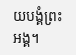យបង្គំព្រះអង្គ។